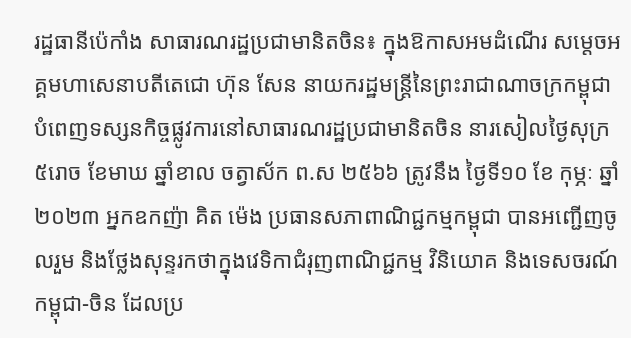រដ្ឋធានីប៉េកាំង សាធារណរដ្ឋប្រជាមានិតចិន៖ ក្នុងឱកាសអមដំណើរ សម្តេចអគ្គមហាសេនាបតីតេជោ ហ៊ុន សែន នាយករដ្ឋមន្ត្រីនៃព្រះរាជាណាចក្រកម្ពុជា បំពេញទស្សនកិច្ចផ្លូវការនៅសាធារណរដ្ឋប្រជាមានិតចិន នារសៀលថ្ងៃសុក្រ ៥រោច ខែមាឃ ឆ្នាំខាល ចត្វាស័ក ព.ស ២៥៦៦ ត្រូវនឹង ថ្ងៃទី១០ ខែ កុម្ភៈ ឆ្នាំ២០២៣ អ្នកឧកញ៉ា គិត ម៉េង ប្រធានសភាពាណិជ្ជកម្មកម្ពុជា បានអញ្ជើញចូលរួម និងថ្លែងសុន្ទរកថាក្នុងវេទិកាជំរុញពាណិជ្ជកម្ម វិនិយោគ និងទេសចរណ៍កម្ពុជា-ចិន ដែលប្រ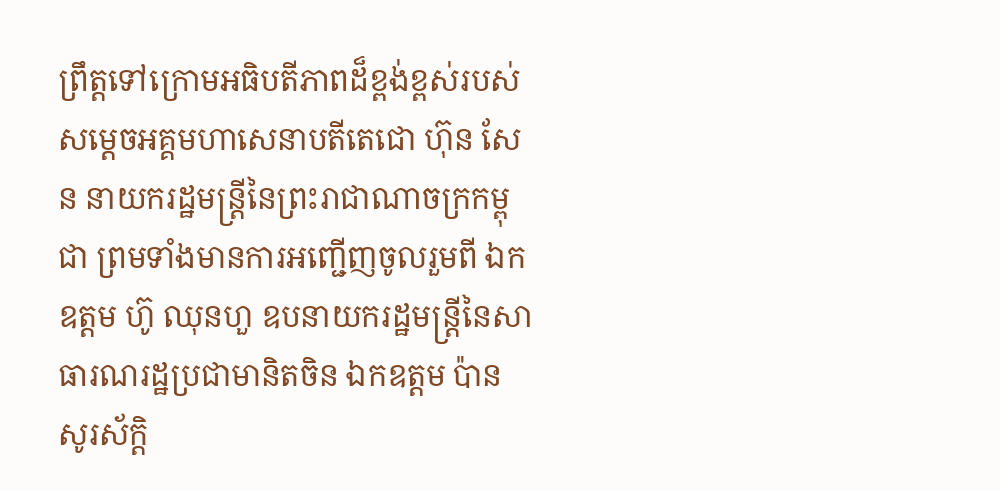ព្រឹត្តទៅក្រោមអធិបតីភាពដ៏ខ្ពង់ខ្ពស់របស់ សម្តេចអគ្គមហាសេនាបតីតេជោ ហ៊ុន សែន នាយករដ្ឋមន្ត្រីនៃព្រះរាជាណាចក្រកម្ពុជា ព្រមទាំងមានការអញ្ជើញចូលរួមពី ឯកឧត្តម ហ៊ូ ឈុនហួ ឧបនាយករដ្ឋមន្ត្រីនៃសាធារណរដ្ឋប្រជាមានិតចិន ឯកឧត្តម ប៉ាន សូរស័ក្តិ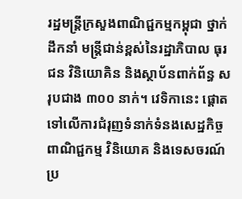រដ្ឋមន្ត្រីក្រសួងពាណិជ្ជកម្មកម្ពុជា ថ្នាក់ដឹកនាំ មន្ត្រីជាន់ខ្ពស់នៃរដ្ឋាភិបាល ធុរជន វិនិយោគិន និងស្ថាប័នពាក់ព័ន្ធ សរុបជាង ៣០០ នាក់។ វេទិកានេះ ផ្តោតទៅលើការជំរុញទំនាក់ទំនងសេដ្ឋកិច្ច ពាណិជ្ជកម្ម វិនិយោគ និងទេសចរណ៍ប្រ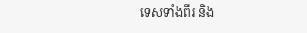ទេសទាំងពីរ និង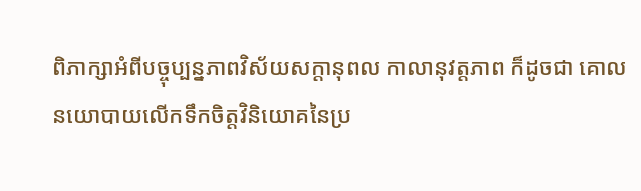ពិភាក្សាអំពីបច្ចុប្បន្នភាពវិស័យសក្តានុពល កាលានុវត្តភាព ក៏ដូចជា គោលនយោបាយលើកទឹកចិត្តវិនិយោគនៃប្រ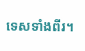ទេសទាំងពីរ។